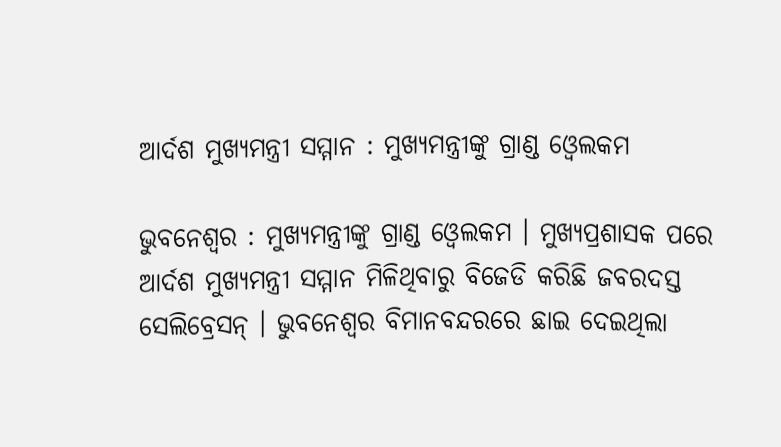ଆର୍ଦଶ ମୁଖ୍ୟମନ୍ତ୍ରୀ ସମ୍ମାନ : ମୁଖ୍ୟମନ୍ତ୍ରୀଙ୍କୁ ଗ୍ରାଣ୍ଡ ଓ୍ବେଲକମ

ଭୁବନେଶ୍ବର : ମୁଖ୍ୟମନ୍ତ୍ରୀଙ୍କୁ ଗ୍ରାଣ୍ଡ ଓ୍ବେଲକମ । ମୁଖ୍ୟପ୍ରଶାସକ ପରେ ଆର୍ଦଶ ମୁଖ୍ୟମନ୍ତ୍ରୀ ସମ୍ମାନ ମିଳିଥିବାରୁ ବିଜେଡି କରିଛି ଜବରଦସ୍ତ ସେଲିବ୍ରେସନ୍ । ଭୁବନେଶ୍ବର ବିମାନବନ୍ଦରରେ ଛାଇ ଦେଇଥିଲା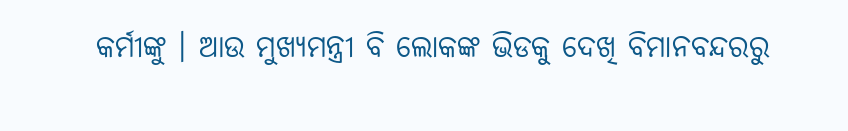କର୍ମୀଙ୍କୁ । ଆଉ ମୁଖ୍ୟମନ୍ତ୍ରୀ ବି ଲୋକଙ୍କ ଭିଡକୁ ଦେଖି ବିମାନବନ୍ଦରରୁ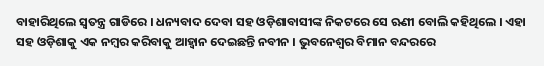ବାହାରିଥିଲେ ସ୍ବତନ୍ତ୍ର ଗାଡିରେ । ଧନ୍ୟବାଦ ଦେବା ସହ ଓଡ଼ିଶାବାସୀଙ୍କ ନିକଟରେ ସେ ଋଣୀ ବୋଲି କହିଥିଲେ । ଏହା ସହ ଓଡ଼ିଶାକୁ ଏକ ନମ୍ବର କରିବାକୁ ଆହ୍ବାନ ଦେଇଛନ୍ତି ନବୀନ । ଭୁବନେଶ୍ବର ବିମାନ ବନ୍ଦରରେ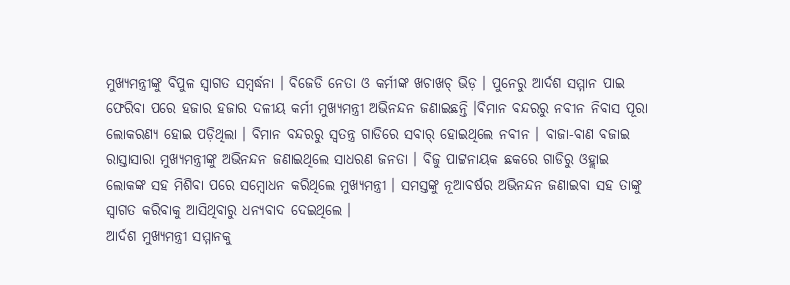ମୁଖ୍ୟମନ୍ତ୍ରୀଙ୍କୁ ବିପୁଳ ସ୍ବାଗତ ସମ୍ବର୍ଦ୍ଧନା । ବିଜେଡି ନେତା ଓ କର୍ମୀଙ୍କ ଖଚାଖଚ୍ ଭିଡ଼ । ପୁନେରୁ ଆର୍ଦଶ ସମ୍ମାନ ପାଇ ଫେରିବା ପରେ ହଜାର ହଜାର ଦଳୀୟ କର୍ମୀ ମୁଖ୍ୟମନ୍ତ୍ରୀ ଅଭିନନ୍ଦନ ଜଣାଇଛନ୍ତି ।ବିମାନ ବନ୍ଦରରୁ ନବୀନ ନିବାସ ପୂରା ଲୋକରଣ୍ୟ ହୋଇ ପଡ଼ିଥିଲା । ବିମାନ ବନ୍ଦରରୁ ସ୍ବତନ୍ତ୍ର ଗାଡିରେ ସବାର୍ ହୋଇଥିଲେ ନବୀନ । ବାଜା-ବାଣ ବଜାଇ ରାସ୍ତାସାରା ମୁଖ୍ୟମନ୍ତ୍ରୀଙ୍କୁ ଅଭିନନ୍ଦନ ଜଣାଇଥିଲେ ସାଧରଣ ଜନତା । ବିଜୁ ପାଟ୍ଟନାୟକ ଛକରେ ଗାଡିରୁ ଓହ୍ଲାଇ ଲୋକଙ୍କ ସହ ମିଶିବା ପରେ ସମ୍ବୋଧନ କରିଥିଲେ ମୁଖ୍ୟମନ୍ତ୍ରୀ । ସମସ୍ତଙ୍କୁ ନୂଆବର୍ଷର ଅଭିନନ୍ଦନ ଜଣାଇବା ସହ ତାଙ୍କୁ ସ୍ବାଗତ କରିବାକୁ ଆସିଥିବାରୁ ଧନ୍ୟବାଦ ଦେଇଥିଲେ ।
ଆର୍ଦଶ ମୁଖ୍ୟମନ୍ତ୍ରୀ ସମ୍ମାନକୁ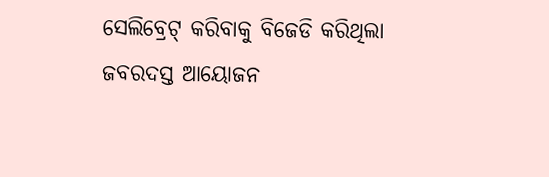ସେଲିବ୍ରେଟ୍ କରିବାକୁ ବିଜେଡି କରିଥିଲା ଜବରଦସ୍ତ ଆୟୋଜନ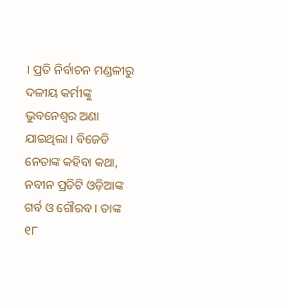। ପ୍ରତି ନିର୍ବାଚନ ମଣ୍ଡଳୀରୁ ଦଳୀୟ କର୍ମୀଙ୍କୁ ଭୁବନେଶ୍ବର ଅଣା ଯାଇଥିଲା । ବିଜେଡି ନେତାଙ୍କ କହିବା କଥା, ନବୀନ ପ୍ରତିଟି ଓଡ଼ିଆଙ୍କ ଗର୍ବ ଓ ଗୌରବ । ତାଙ୍କ ୧୮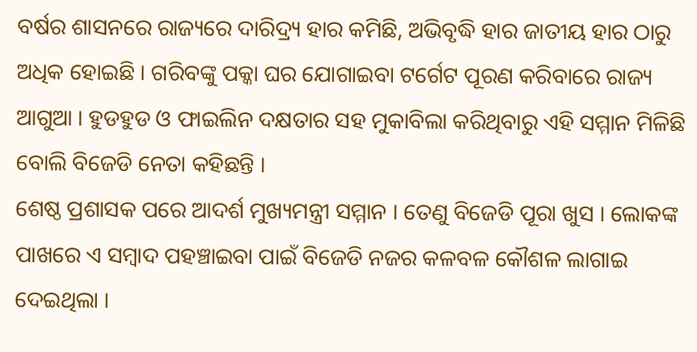ବର୍ଷର ଶାସନରେ ରାଜ୍ୟରେ ଦାରିଦ୍ର୍ୟ ହାର କମିଛି, ଅଭିବୃଦ୍ଧି ହାର ଜାତୀୟ ହାର ଠାରୁ ଅଧିକ ହୋଇଛି । ଗରିବଙ୍କୁ ପକ୍କା ଘର ଯୋଗାଇବା ଟର୍ଗେଟ ପୂରଣ କରିବାରେ ରାଜ୍ୟ ଆଗୁଆ । ହୁଡହୁଡ ଓ ଫାଇଲିନ ଦକ୍ଷତାର ସହ ମୁକାବିଲା କରିଥିବାରୁ ଏହି ସମ୍ମାନ ମିଳିଛି ବୋଲି ବିଜେଡି ନେତା କହିଛନ୍ତି ।
ଶେଷ୍ଠ ପ୍ରଶାସକ ପରେ ଆଦର୍ଶ ମୁଖ୍ୟମନ୍ତ୍ରୀ ସମ୍ମାନ । ତେଣୁ ବିଜେଡି ପୂରା ଖୁସ । ଲୋକଙ୍କ ପାଖରେ ଏ ସମ୍ବାଦ ପହଞ୍ଚାଇବା ପାଇଁ ବିଜେଡି ନଜର କଳବଳ କୌଶଳ ଲାଗାଇ ଦେଇଥିଲା ।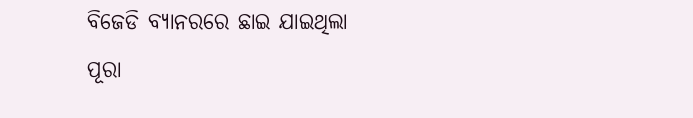ବିଜେଡି ବ୍ୟାନରରେ ଛାଇ ଯାଇଥିଲା ପୂରା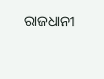ରାଜଧାନୀ